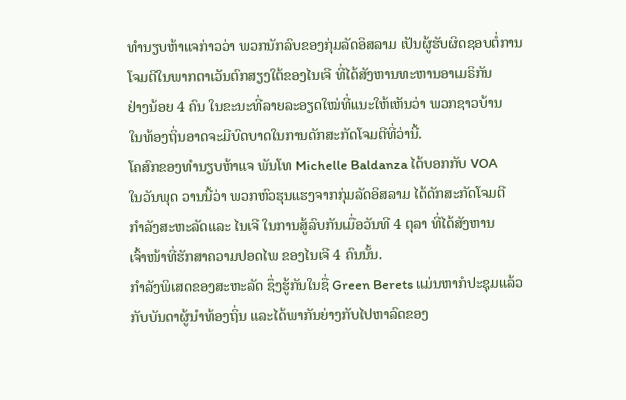ທຳນຽບຫ້າແຈກ່າວວ່າ ພວກນັກລົບຂອງກຸ່ມລັດອິສລາມ ເປັນຜູ້ຮັບຜິດຊອບຕໍ່ການ
ໂຈມຕີໃນພາກຕາເວັນຕົກສຽງໃຕ້ຂອງໄນເຈີ ທີ່ໄດ້ສັງຫານທະຫານອາເມຣິກັນ
ຢ່າງນ້ອຍ 4 ຄົນ ໃນຂະນະທີ່ລາຍລະອຽດໃໝ່ທີ່ແນະໃຫ້ເຫັນວ່າ ພວກຊາວບ້ານ
ໃນທ້ອງຖິ່ນອາດຈະມີບົດບາດໃນການດັກສະກັດໂຈມຕີທີ່ວ່ານີ້.
ໂຄສົກຂອງທຳນຽບຫ້າແຈ ພັນໂທ Michelle Baldanza ໄດ້ບອກກັບ VOA
ໃນວັນພຸດ ວານນີ້ວ່າ ພວກຫົວຮຸນແຮງຈາກກຸ່ມລັດອິສລາມ ໄດ້ດັກສະກັດໂຈມຕີ
ກຳລັງສະຫະລັດແລະ ໄນເຈີ ໃນການສູ້ລົບກັນເມື່ອວັນທີ 4 ຕຸລາ ທີ່ໄດ້ສັງຫານ
ເຈົ້າໜ້າທີ່ຮັກສາຄວາມປອດໄພ ຂອງໄນເຈີ 4 ຄົນນັ້ນ.
ກຳລັງພິເສດຂອງສະຫະລັດ ຊຶ່ງຮູ້ກັນໃນຊື່ Green Berets ແມ່ນຫາກໍປະຊຸມແລ້ວ
ກັບບັນດາຜູ້ນຳທ້ອງຖິ່ນ ແລະໄດ້ພາກັນຍ່າງກັບໄປຫາລົດຂອງ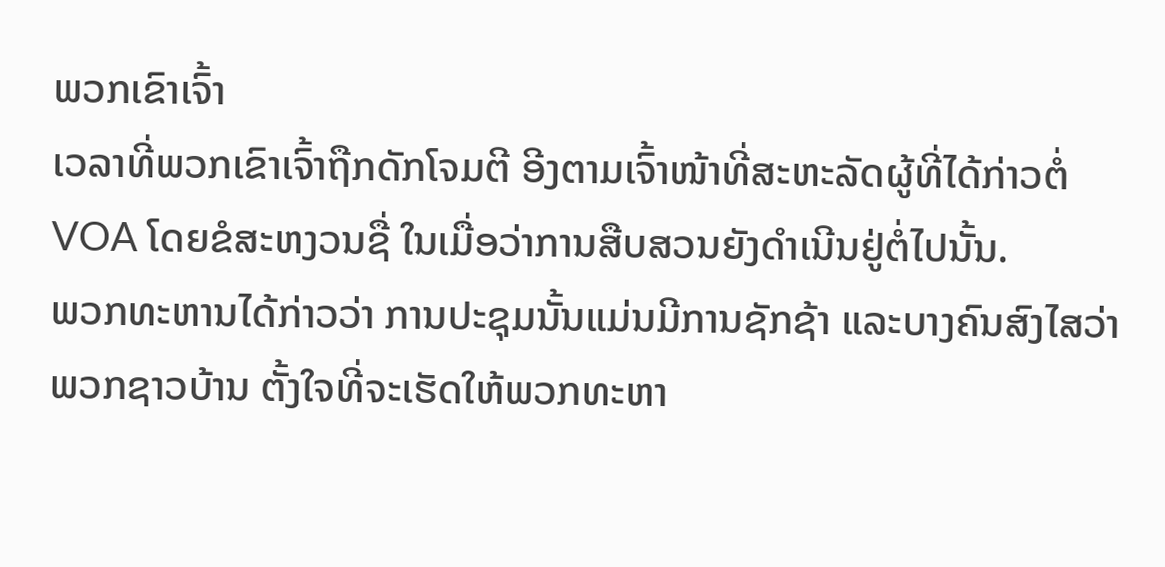ພວກເຂົາເຈົ້າ
ເວລາທີ່ພວກເຂົາເຈົ້າຖືກດັກໂຈມຕີ ອີງຕາມເຈົ້າໜ້າທີ່ສະຫະລັດຜູ້ທີ່ໄດ້ກ່າວຕໍ່ VOA ໂດຍຂໍສະຫງວນຊື່ ໃນເມື່ອວ່າການສືບສວນຍັງດຳເນີນຢູ່ຕໍ່ໄປນັ້ນ.
ພວກທະຫານໄດ້ກ່າວວ່າ ການປະຊຸມນັ້ນແມ່ນມີການຊັກຊ້າ ແລະບາງຄົນສົງໄສວ່າ ພວກຊາວບ້ານ ຕັ້ງໃຈທີ່ຈະເຮັດໃຫ້ພວກທະຫາ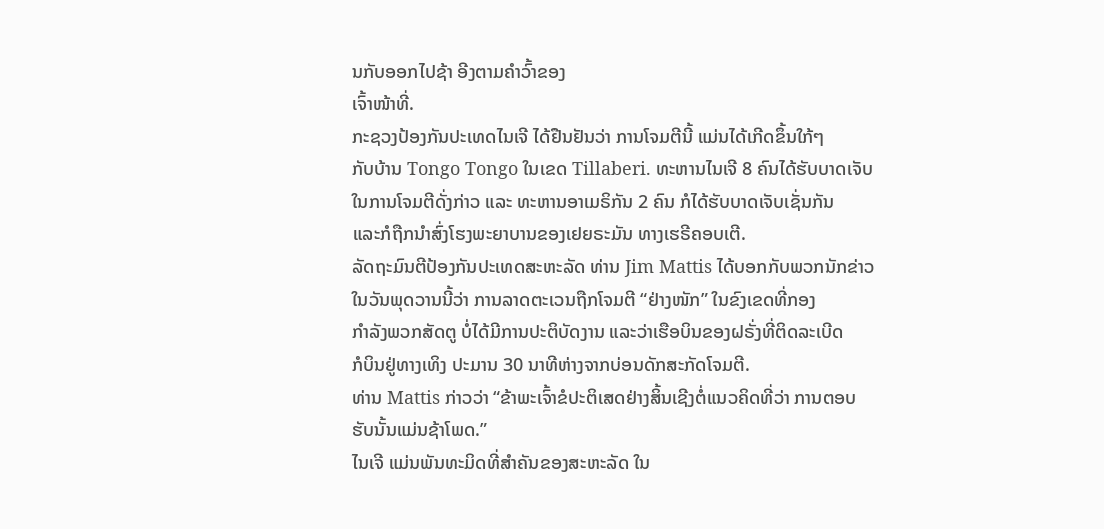ນກັບອອກໄປຊ້າ ອີງຕາມຄຳວົ້າຂອງ
ເຈົ້າໜ້າທີ່.
ກະຊວງປ້ອງກັນປະເທດໄນເຈີ ໄດ້ຢືນຢັນວ່າ ການໂຈມຕີນີ້ ແມ່ນໄດ້ເກີດຂຶ້ນໃກ້ໆ
ກັບບ້ານ Tongo Tongo ໃນເຂດ Tillaberi. ທະຫານໄນເຈີ 8 ຄົນໄດ້ຮັບບາດເຈັບ
ໃນການໂຈມຕີດັ່ງກ່າວ ແລະ ທະຫານອາເມຣິກັນ 2 ຄົນ ກໍໄດ້ຮັບບາດເຈັບເຊັ່ນກັນ
ແລະກໍຖືກນຳສົ່ງໂຮງພະຍາບານຂອງເຢຍຣະມັນ ທາງເຮຣີຄອບເຕີ.
ລັດຖະມົນຕີປ້ອງກັນປະເທດສະຫະລັດ ທ່ານ Jim Mattis ໄດ້ບອກກັບພວກນັກຂ່າວ
ໃນວັນພຸດວານນີ້ວ່າ ການລາດຕະເວນຖືກໂຈມຕີ “ຢ່າງໜັກ” ໃນຂົງເຂດທີ່ກອງ
ກຳລັງພວກສັດຕູ ບໍ່ໄດ້ມີການປະຕິບັດງານ ແລະວ່າເຮືອບິນຂອງຝຣັ່ງທີ່ຕິດລະເບີດ
ກໍບິນຢູ່ທາງເທິງ ປະມານ 30 ນາທີຫ່າງຈາກບ່ອນດັກສະກັດໂຈມຕີ.
ທ່ານ Mattis ກ່າວວ່າ “ຂ້າພະເຈົ້າຂໍປະຕິເສດຢ່າງສິ້ນເຊີງຕໍ່ແນວຄິດທີ່ວ່າ ການຕອບ
ຮັບນັ້ນແມ່ນຊ້າໂພດ.”
ໄນເຈີ ແມ່ນພັນທະມິດທີ່ສຳຄັນຂອງສະຫະລັດ ໃນ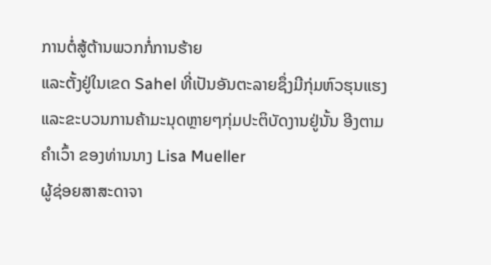ການຕໍ່ສູ້ຕ້ານພວກກໍ່ການຮ້າຍ
ແລະຕັ້ງຢູ່ໃນເຂດ Sahel ທີ່ເປັນອັນຕະລາຍຊຶ່ງມີກຸ່ມຫົວຮຸນແຮງແລະຂະບວນການຄ້າມະນຸດຫຼາຍໆກຸ່ມປະຕິບັດງານຢູ່ນັ້ນ ອີງຕາມຄຳເວົ້າ ຂອງທ່ານນາງ Lisa Mueller
ຜູ້ຊ່ອຍສາສະດາຈາ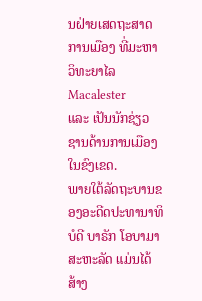ນຝ່າຍເສດຖະສາດການເມືອງ ທີ່ມະຫາວິທະຍາໄລ Macalester
ແລະ ເປັນນັກຊ່ຽວ ຊານດ້ານການເມືອງໃນຂົງເຂດ.
ພາຍໃຕ້ລັດຖະບານຂອງອະດີດປະທານາທິບໍດີ ບາຣັກ ໂອບາມາ ສະຫະລັດ ແມ່ນໄດ້ສ້າງ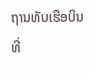ຖານທັບເຮືອບິນທີ່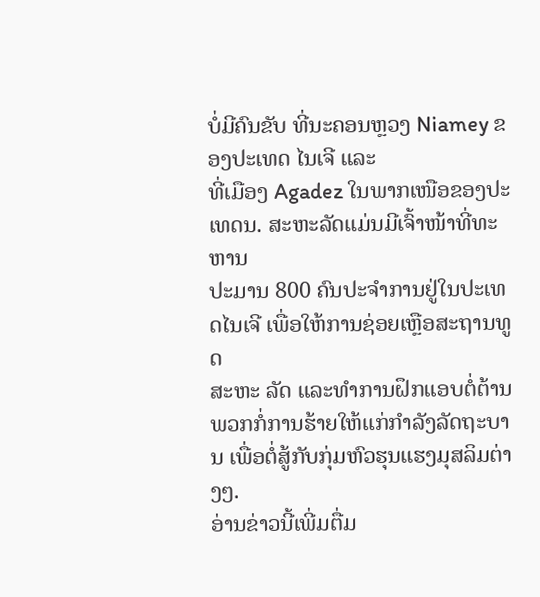ບໍ່ມີຄົນຂັບ ທີ່ນະຄອນຫຼວງ Niamey ຂອງປະເທດ ໄນເຈີ ແລະ
ທີ່ເມືອງ Agadez ໃນພາກເໜືອຂອງປະເທດນ. ສະຫະລັດແມ່ນມີເຈົ້າໜ້າທີ່ທະຫານ
ປະມານ 800 ຄົນປະຈຳການຢູ່ໃນປະເທດໄນເຈີ ເພື່ອໃຫ້ການຊ່ອຍເຫຼືອສະຖານທູດ
ສະຫະ ລັດ ແລະທຳການຝຶກແອບຕໍ່ຕ້ານພວກກໍ່ການຮ້າຍໃຫ້ແກ່ກຳລັງລັດຖະບານ ເພື່ອຕໍ່ສູ້ກັບກຸ່ມຫົວຮຸນແຮງມຸສລິມຕ່າງໆ.
ອ່ານຂ່າວນີ້ເພີ່ມຕື່ມ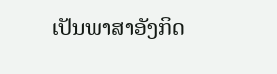ເປັນພາສາອັງກິດ